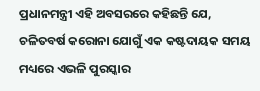ପ୍ରଧାନମନ୍ତ୍ରୀ ଏହି ଅବସରରେ କହିଛନ୍ତି ଯେ, ଚଳିତବର୍ଷ କରୋନା ଯୋଗୁଁ ଏକ କଷ୍ଟଦାୟକ ସମୟ ମଧ୍ୟରେ ଏଭଳି ପୁରସ୍କାର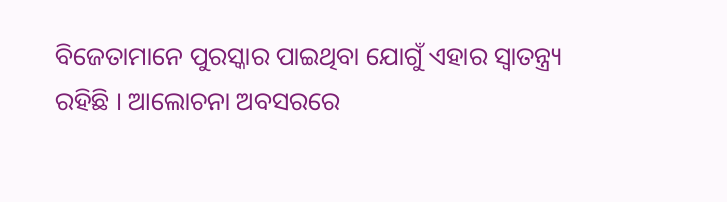ବିଜେତାମାନେ ପୁରସ୍କାର ପାଇଥିବା ଯୋଗୁଁ ଏହାର ସ୍ୱାତନ୍ତ୍ର୍ୟ ରହିଛି । ଆଲୋଚନା ଅବସରରେ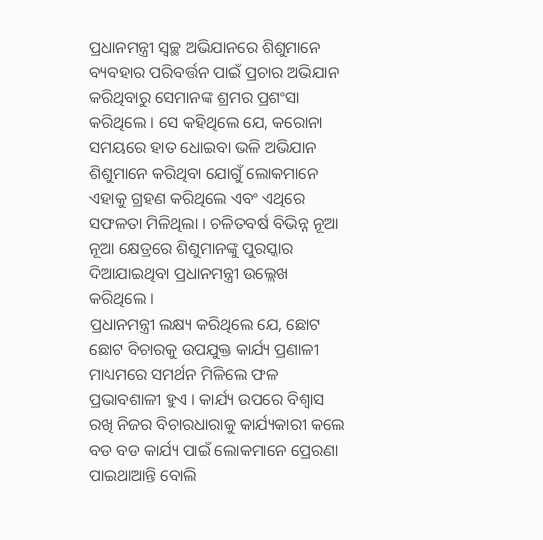ପ୍ରଧାନମନ୍ତ୍ରୀ ସ୍ୱଚ୍ଛ ଅଭିଯାନରେ ଶିଶୁମାନେ ବ୍ୟବହାର ପରିବର୍ତ୍ତନ ପାଇଁ ପ୍ରଚାର ଅଭିଯାନ କରିଥିବାରୁ ସେମାନଙ୍କ ଶ୍ରମର ପ୍ରଶଂସା କରିଥିଲେ । ସେ କହିଥିଲେ ଯେ, କରୋନା ସମୟରେ ହାତ ଧୋଇବା ଭଳି ଅଭିଯାନ ଶିଶୁମାନେ କରିଥିବା ଯୋଗୁଁ ଲୋକମାନେ ଏହାକୁ ଗ୍ରହଣ କରିଥିଲେ ଏବଂ ଏଥିରେ ସଫଳତା ମିଳିଥିଲା । ଚଳିତବର୍ଷ ବିଭିନ୍ନ ନୂଆ ନୂଆ କ୍ଷେତ୍ରରେ ଶିଶୁମାନଙ୍କୁ ପୁରସ୍କାର ଦିଆଯାଇଥିବା ପ୍ରଧାନମନ୍ତ୍ରୀ ଉଲ୍ଲେଖ କରିଥିଲେ ।
ପ୍ରଧାନମନ୍ତ୍ରୀ ଲକ୍ଷ୍ୟ କରିଥିଲେ ଯେ, ଛୋଟ ଛୋଟ ବିଚାରକୁ ଉପଯୁକ୍ତ କାର୍ଯ୍ୟ ପ୍ରଣାଳୀ ମାଧ୍ୟମରେ ସମର୍ଥନ ମିଳିଲେ ଫଳ ପ୍ରଭାବଶାଳୀ ହୁଏ । କାର୍ଯ୍ୟ ଉପରେ ବିଶ୍ୱାସ ରଖି ନିଜର ବିଚାରଧାରାକୁ କାର୍ଯ୍ୟକାରୀ କଲେ ବଡ ବଡ କାର୍ଯ୍ୟ ପାଇଁ ଲୋକମାନେ ପ୍ରେରଣା ପାଇଥାଆନ୍ତି ବୋଲି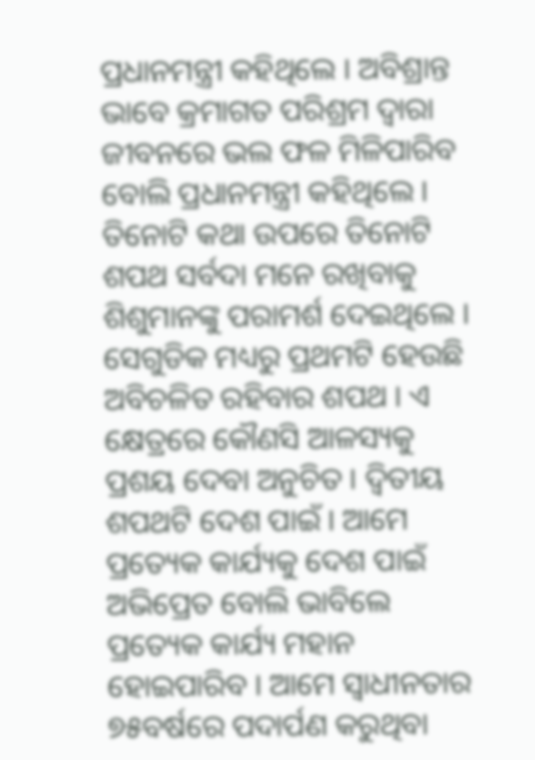ପ୍ରଧାନମନ୍ତ୍ରୀ କହିଥିଲେ । ଅବିଶ୍ରାନ୍ତ ଭାବେ କ୍ରମାଗତ ପରିଶ୍ରମ ଦ୍ୱାରା ଜୀବନରେ ଭଲ ଫଳ ମିଳିପାରିବ ବୋଲି ପ୍ରଧାନମନ୍ତ୍ରୀ କହିଥିଲେ । ତିନୋଟି କଥା ଉପରେ ତିନୋଟି ଶପଥ ସର୍ବଦା ମନେ ରଖିବାକୁ ଶିଶୁମାନଙ୍କୁ ପରାମର୍ଶ ଦେଇଥିଲେ । ସେଗୁଡିକ ମଧ୍ୟରୁ ପ୍ରଥମଟି ହେଉଛି ଅବିଚଳିତ ରହିବାର ଶପଥ । ଏ କ୍ଷେତ୍ରରେ କୌଣସି ଆଳସ୍ୟକୁ ପ୍ରଶୟ ଦେବା ଅନୁଚିତ । ଦ୍ୱିତୀୟ ଶପଥଟି ଦେଶ ପାଇଁ । ଆମେ ପ୍ରତ୍ୟେକ କାର୍ଯ୍ୟକୁ ଦେଶ ପାଇଁ ଅଭିପ୍ରେତ ବୋଲି ଭାବିଲେ ପ୍ରତ୍ୟେକ କାର୍ଯ୍ୟ ମହାନ ହୋଇପାରିବ । ଆମେ ସ୍ୱାଧୀନତାର ୭୫ବର୍ଷରେ ପଦାର୍ପଣ କରୁଥିବା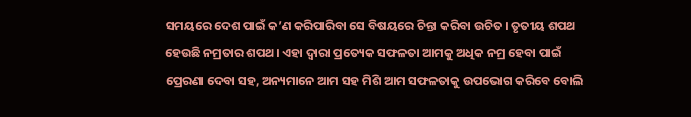ସମୟରେ ଦେଶ ପାଇଁ କ’ଣ କରିପାରିବା ସେ ବିଷୟରେ ଚିନ୍ତା କରିବା ଉଚିତ । ତୃତୀୟ ଶପଥ ହେଉଛି ନମ୍ରତାର ଶପଥ। ଏହା ଦ୍ୱାରା ପ୍ରତ୍ୟେକ ସଫଳତା ଆମକୁ ଅଧିକ ନମ୍ର ହେବା ପାଇଁ ପ୍ରେରଣା ଦେବା ସହ, ଅନ୍ୟମାନେ ଆମ ସହ ମିଶି ଆମ ସଫଳତାକୁ ଉପଭୋଗ କରିବେ ବୋଲି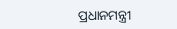ପ୍ରଧାନମନ୍ତ୍ରୀ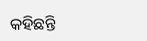କହିଛନ୍ତି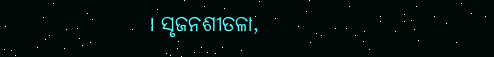। ସୃଜନଶୀତଳା,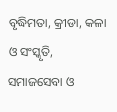ବୃଦ୍ଧିମତା, କ୍ରୀଡା, କଳା ଓ ସଂସ୍କୃତି, ସମାଜସେବା ଓ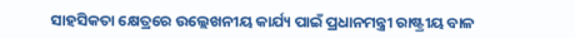ସାହସିକତା କ୍ଷେତ୍ରରେ ଉଲ୍ଲେଖନୀୟ କାର୍ଯ୍ୟ ପାଇଁ ପ୍ରଧାନମନ୍ତ୍ରୀ ରାଷ୍ଟ୍ରୀୟ ବାଳ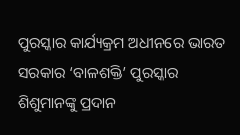ପୁରସ୍କାର କାର୍ଯ୍ୟକ୍ରମ ଅଧୀନରେ ଭାରତ ସରକାର ‘ବାଳଶକ୍ତି’ ପୁରସ୍କାର ଶିଶୁମାନଙ୍କୁ ପ୍ରଦାନ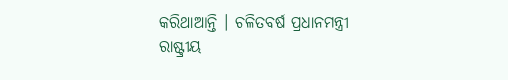କରିଥାଆନ୍ତି । ଚଳିତବର୍ଷ ପ୍ରଧାନମନ୍ତ୍ରୀ ରାଷ୍ଟ୍ରୀୟ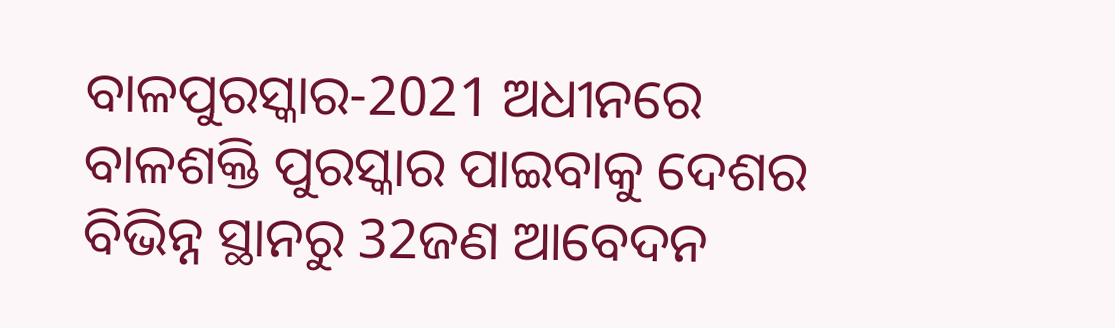ବାଳପୁରସ୍କାର-2021 ଅଧୀନରେ ବାଳଶକ୍ତି ପୁରସ୍କାର ପାଇବାକୁ ଦେଶର ବିଭିନ୍ନ ସ୍ଥାନରୁ 32ଜଣ ଆବେଦନ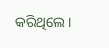କରିଥିଲେ ।